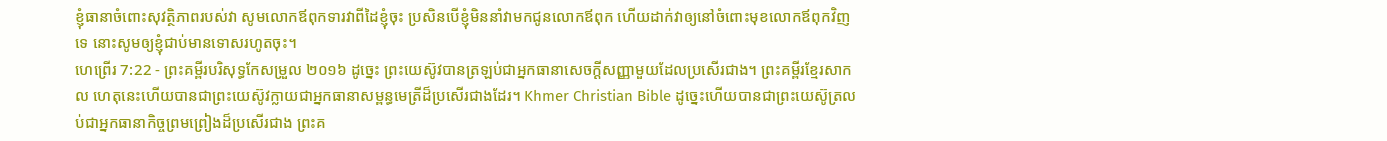ខ្ញុំធានាចំពោះសុវត្ថិភាពរបស់វា សូមលោកឪពុកទារវាពីដៃខ្ញុំចុះ ប្រសិនបើខ្ញុំមិននាំវាមកជូនលោកឪពុក ហើយដាក់វាឲ្យនៅចំពោះមុខលោកឪពុកវិញទេ នោះសូមឲ្យខ្ញុំជាប់មានទោសរហូតចុះ។
ហេព្រើរ 7:22 - ព្រះគម្ពីរបរិសុទ្ធកែសម្រួល ២០១៦ ដូច្នេះ ព្រះយេស៊ូវបានត្រឡប់ជាអ្នកធានាសេចក្ដីសញ្ញាមួយដែលប្រសើរជាង។ ព្រះគម្ពីរខ្មែរសាកល ហេតុនេះហើយបានជាព្រះយេស៊ូវក្លាយជាអ្នកធានាសម្ពន្ធមេត្រីដ៏ប្រសើរជាងដែរ។ Khmer Christian Bible ដូច្នេះហើយបានជាព្រះយេស៊ូត្រលប់ជាអ្នកធានាកិច្ចព្រមព្រៀងដ៏ប្រសើរជាង ព្រះគ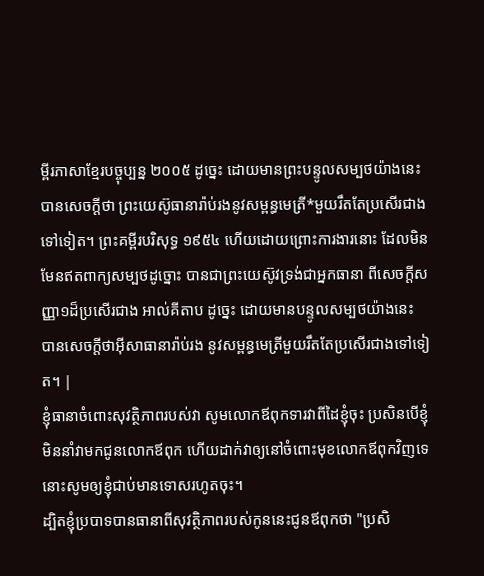ម្ពីរភាសាខ្មែរបច្ចុប្បន្ន ២០០៥ ដូច្នេះ ដោយមានព្រះបន្ទូលសម្បថយ៉ាងនេះ បានសេចក្ដីថា ព្រះយេស៊ូធានារ៉ាប់រងនូវសម្ពន្ធមេត្រី*មួយរឹតតែប្រសើរជាងទៅទៀត។ ព្រះគម្ពីរបរិសុទ្ធ ១៩៥៤ ហើយដោយព្រោះការងារនោះ ដែលមិនមែនឥតពាក្យសម្បថដូច្នោះ បានជាព្រះយេស៊ូវទ្រង់ជាអ្នកធានា ពីសេចក្ដីសញ្ញា១ដ៏ប្រសើរជាង អាល់គីតាប ដូច្នេះ ដោយមានបន្ទូលសម្បថយ៉ាងនេះ បានសេចក្ដីថាអ៊ីសាធានារ៉ាប់រង នូវសម្ពន្ធមេត្រីមួយរឹតតែប្រសើរជាងទៅទៀត។ |
ខ្ញុំធានាចំពោះសុវត្ថិភាពរបស់វា សូមលោកឪពុកទារវាពីដៃខ្ញុំចុះ ប្រសិនបើខ្ញុំមិននាំវាមកជូនលោកឪពុក ហើយដាក់វាឲ្យនៅចំពោះមុខលោកឪពុកវិញទេ នោះសូមឲ្យខ្ញុំជាប់មានទោសរហូតចុះ។
ដ្បិតខ្ញុំប្របាទបានធានាពីសុវត្ថិភាពរបស់កូននេះជូនឪពុកថា "ប្រសិ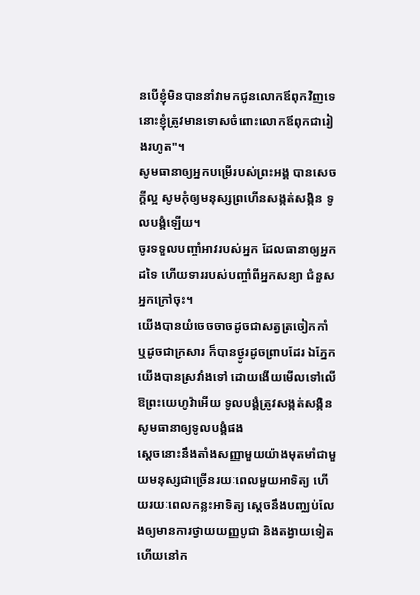នបើខ្ញុំមិនបាននាំវាមកជូនលោកឪពុកវិញទេ នោះខ្ញុំត្រូវមានទោសចំពោះលោកឪពុកជារៀងរហូត"។
សូមធានាឲ្យអ្នកបម្រើរបស់ព្រះអង្គ បានសេចក្ដីល្អ សូមកុំឲ្យមនុស្សព្រហើនសង្កត់សង្កិន ទូលបង្គំឡើយ។
ចូរទទួលបញ្ចាំអាវរបស់អ្នក ដែលធានាឲ្យអ្នកដទៃ ហើយទាររបស់បញ្ចាំពីអ្នកសន្យា ជំនួសអ្នកក្រៅចុះ។
យើងបានយំចេចចាចដូចជាសត្វត្រចៀកកាំ ឬដូចជាក្រសារ ក៏បានថ្ងូរដូចព្រាបដែរ ឯភ្នែកយើងបានស្រវាំងទៅ ដោយងើយមើលទៅលើ ឱព្រះយេហូវ៉ាអើយ ទូលបង្គំត្រូវសង្កត់សង្កិន សូមធានាឲ្យទូលបង្គំផង
ស្ដេចនោះនឹងតាំងសញ្ញាមួយយ៉ាងមុតមាំជាមួយមនុស្សជាច្រើនរយៈពេលមួយអាទិត្យ ហើយរយៈពេលកន្លះអាទិត្យ ស្ដេចនឹងបញ្ឈប់លែងឲ្យមានការថ្វាយយញ្ញបូជា និងតង្វាយទៀត ហើយនៅក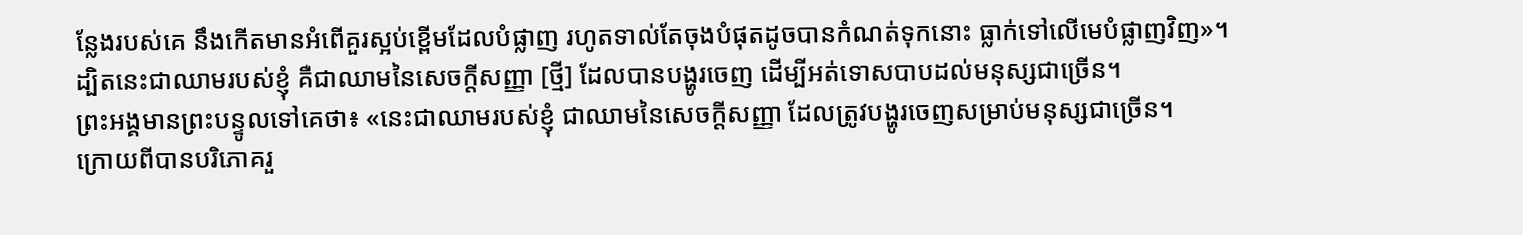ន្លែងរបស់គេ នឹងកើតមានអំពើគួរស្អប់ខ្ពើមដែលបំផ្លាញ រហូតទាល់តែចុងបំផុតដូចបានកំណត់ទុកនោះ ធ្លាក់ទៅលើមេបំផ្លាញវិញ»។
ដ្បិតនេះជាឈាមរបស់ខ្ញុំ គឺជាឈាមនៃសេចក្ដីសញ្ញា [ថ្មី] ដែលបានបង្ហូរចេញ ដើម្បីអត់ទោសបាបដល់មនុស្សជាច្រើន។
ព្រះអង្គមានព្រះបន្ទូលទៅគេថា៖ «នេះជាឈាមរបស់ខ្ញុំ ជាឈាមនៃសេចក្ដីសញ្ញា ដែលត្រូវបង្ហូរចេញសម្រាប់មនុស្សជាច្រើន។
ក្រោយពីបានបរិភោគរួ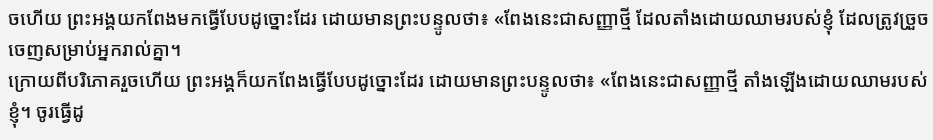ចហើយ ព្រះអង្គយកពែងមកធ្វើបែបដូច្នោះដែរ ដោយមានព្រះបន្ទូលថា៖ «ពែងនេះជាសញ្ញាថ្មី ដែលតាំងដោយឈាមរបស់ខ្ញុំ ដែលត្រូវច្រួចចេញសម្រាប់អ្នករាល់គ្នា។
ក្រោយពីបរិភោគរួចហើយ ព្រះអង្គក៏យកពែងធ្វើបែបដូច្នោះដែរ ដោយមានព្រះបន្ទូលថា៖ «ពែងនេះជាសញ្ញាថ្មី តាំងឡើងដោយឈាមរបស់ខ្ញុំ។ ចូរធ្វើដូ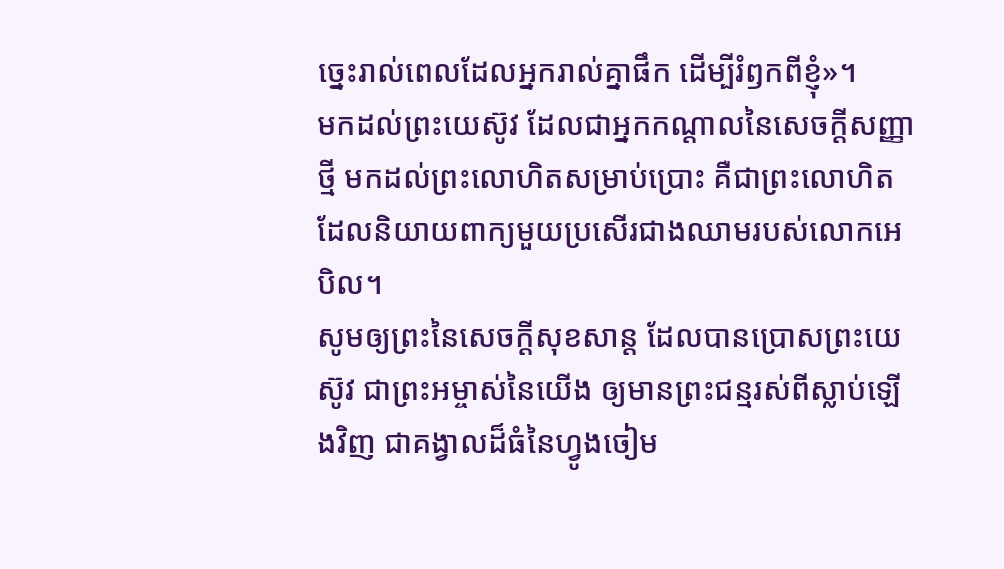ច្នេះរាល់ពេលដែលអ្នករាល់គ្នាផឹក ដើម្បីរំឭកពីខ្ញុំ»។
មកដល់ព្រះយេស៊ូវ ដែលជាអ្នកកណ្តាលនៃសេចក្ដីសញ្ញាថ្មី មកដល់ព្រះលោហិតសម្រាប់ប្រោះ គឺជាព្រះលោហិត ដែលនិយាយពាក្យមួយប្រសើរជាងឈាមរបស់លោកអេបិល។
សូមឲ្យព្រះនៃសេចក្តីសុខសាន្ត ដែលបានប្រោសព្រះយេស៊ូវ ជាព្រះអម្ចាស់នៃយើង ឲ្យមានព្រះជន្មរស់ពីស្លាប់ឡើងវិញ ជាគង្វាលដ៏ធំនៃហ្វូងចៀម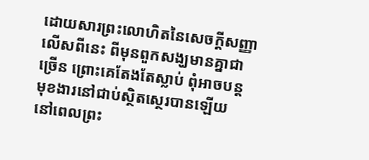ដោយសារព្រះលោហិតនៃសេចក្ដីសញ្ញា
លើសពីនេះ ពីមុនពួកសង្ឃមានគ្នាជាច្រើន ព្រោះគេតែងតែស្លាប់ ពុំអាចបន្ដមុខងារនៅជាប់ស្ថិតស្ថេរបានឡើយ
នៅពេលព្រះ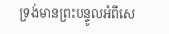ទ្រង់មានព្រះបន្ទូលអំពីសេ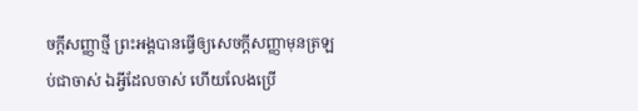ចក្ដីសញ្ញាថ្មី ព្រះអង្គបានធ្វើឲ្យសេចក្ដីសញ្ញាមុនត្រឡប់ជាចាស់ ឯអ្វីដែលចាស់ ហើយលែងប្រើ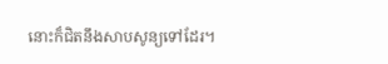នោះក៏ជិតនឹងសាបសូន្យទៅដែរ។